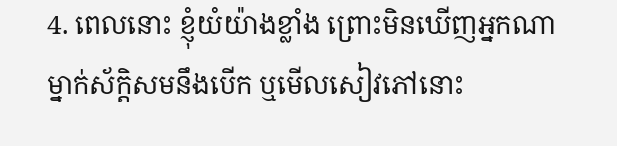4. ពេលនោះ ខ្ញុំយំយ៉ាងខ្លាំង ព្រោះមិនឃើញអ្នកណាម្នាក់ស័ក្ដិសមនឹងបើក ឬមើលសៀវភៅនោះ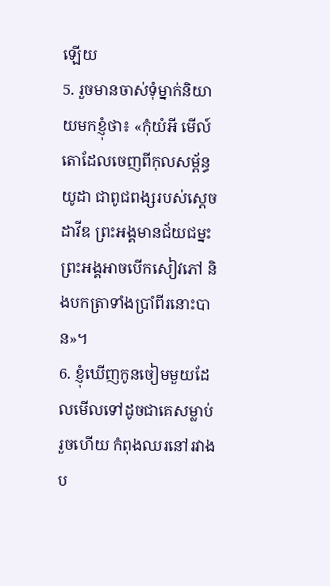ឡើយ
5. រួចមានចាស់ទុំម្នាក់និយាយមកខ្ញុំថា៖ «កុំយំអី មើល៍ តោដែលចេញពីកុលសម្ព័ន្ធយូដា ជាពូជពង្សរបស់ស្ដេចដាវីឌ ព្រះអង្គមានជ័យជម្នះ ព្រះអង្គអាចបើកសៀវភៅ និងបកត្រាទាំងប្រាំពីរនោះបាន»។
6. ខ្ញុំឃើញកូនចៀមមួយដែលមើលទៅដូចជាគេសម្លាប់រួចហើយ កំពុងឈរនៅរវាងប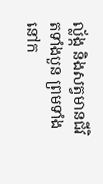ល្ល័ង្ក និងសត្វមានជីវិតទាំងបួន ព្រមទាំងនៅក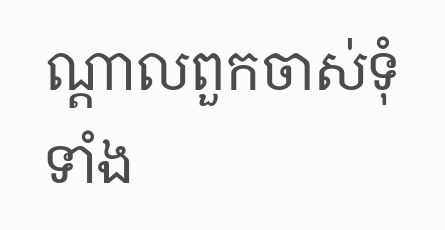ណ្ដាលពួកចាស់ទុំទាំង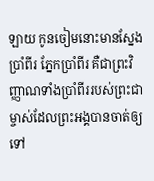ឡាយ កូនចៀមនោះមានស្នែងប្រាំពីរ ភ្នែកប្រាំពីរ គឺជាព្រះវិញ្ញាណទាំងប្រាំពីររបស់ព្រះជាម្ចាស់ដែលព្រះអង្គបានចាត់ឲ្យទៅ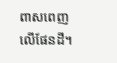ពាសពេញលើផែនដី។